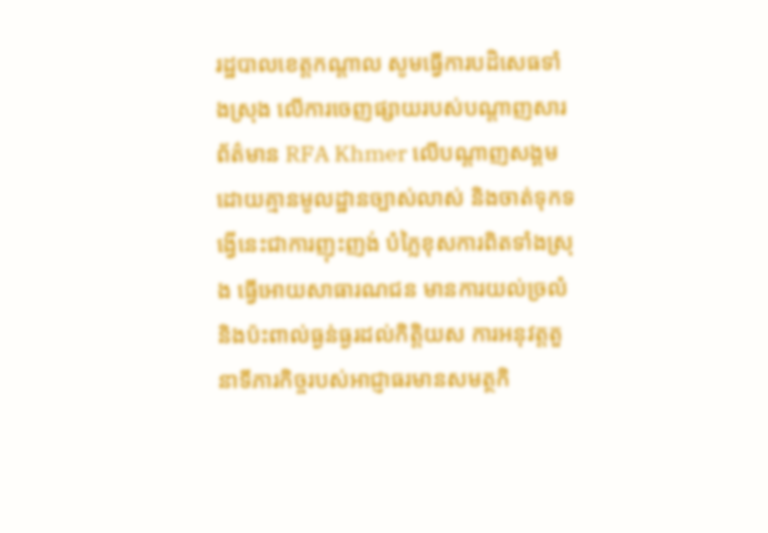រដ្ឋបាលខេត្តកណ្តាល សូមធ្វើការបដិសេធទាំងស្រុង លើការចេញផ្សាយរបស់បណ្តាញសារព័ត៌មាន RFA Khmer លើបណ្ដាញសង្គម ដោយគ្មានមូលដ្ឋានច្បាស់លាស់ និងចាត់ទុកទង្វើនេះជាការញុះញង់ បំភ្លៃខុសការពិតទាំងស្រុង ធ្វើអោយសាធារណជន មានការយល់ច្រលំ និងប៉ះពាល់ធ្ងន់ធ្ងរដល់កិត្តិយស ការអនុវត្តតួនាទីភារកិច្ចរបស់អាជ្ញាធរមានសមត្ថកិ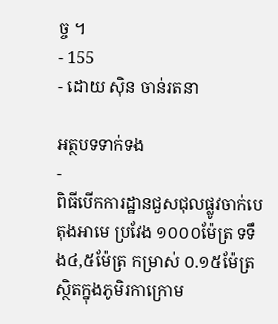ច្ច ។
- 155
- ដោយ ស៊ិន ចាន់រតនា

អត្ថបទទាក់ទង
-
ពិធីបើកការដ្ឋានជួសជុលផ្លូវចាក់បេតុងអាមេ ប្រវែង ១០០០ម៉ែត្រ ទទឹង៤,៥ម៉ែត្រ កម្រាស់ ០.១៥ម៉ែត្រ ស្ថិតក្នុងភូមិរកាក្រោម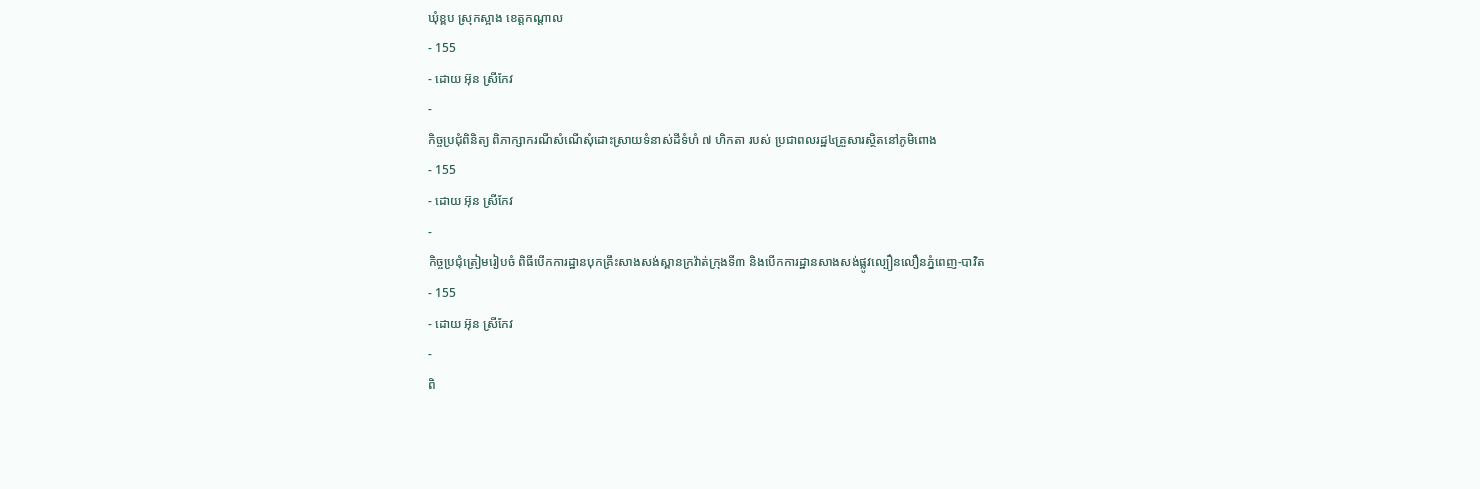ឃុំខ្ពប ស្រុកស្អាង ខេត្តកណ្ដាល
- 155
- ដោយ អ៊ុន ស្រីកែវ
-
កិច្ចប្រជុំពិនិត្យ ពិភាក្សាករណីសំណើសុំដោះស្រាយទំនាស់ដីទំហំ ៧ ហិកតា របស់ ប្រជាពលរដ្ឋ៤គ្រួសារស្ថិតនៅភូមិពោង
- 155
- ដោយ អ៊ុន ស្រីកែវ
-
កិច្ចប្រជុំត្រៀមរៀបចំ ពិធីបើកការដ្ឋានបុកគ្រឹះសាងសង់ស្ពានក្រវ៉ាត់ក្រុងទី៣ និងបើកការដ្ឋានសាងសង់ផ្លូវល្បឿនលឿនភ្នំពេញ-បាវិត
- 155
- ដោយ អ៊ុន ស្រីកែវ
-
ពិ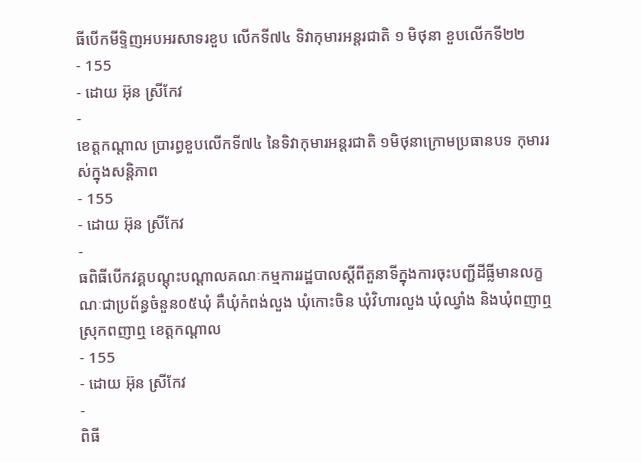ធីបើកមីទ្ទិញអបអរសាទរខួប លើកទី៧៤ ទិវាកុមារអន្តរជាតិ ១ មិថុនា ខួបលើកទី២២
- 155
- ដោយ អ៊ុន ស្រីកែវ
-
ខេត្តកណ្ដាល ប្រារព្ធខួបលើកទី៧៤ នៃទិវាកុមារអន្តរជាតិ ១មិថុនាក្រោមប្រធានបទ កុមាររស់ក្នុងសន្តិភាព
- 155
- ដោយ អ៊ុន ស្រីកែវ
-
ធពិធីបើកវគ្គបណ្ដុះបណ្ដាលគណៈកម្មការរដ្ឋបាលស្ដីពីតួនាទីក្នុងការចុះបញ្ជីដីធ្លីមានលក្ខណៈជាប្រព័ន្ធចំនួន០៥ឃុំ គឺឃុំកំពង់លួង ឃុំកោះចិន ឃុំវិហារលួង ឃុំឈ្វាំង និងឃុំពញាឮ ស្រុកពញាឮ ខេត្ដកណ្ដាល
- 155
- ដោយ អ៊ុន ស្រីកែវ
-
ពិធី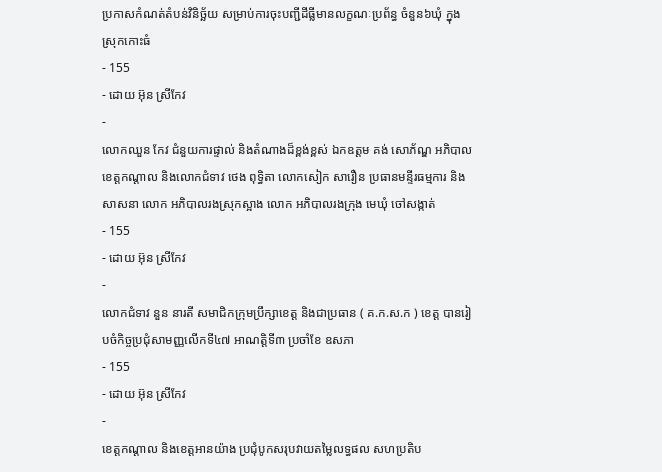ប្រកាសកំណត់តំបន់វិនិច្ឆ័យ សម្រាប់ការចុះបញ្ជីដីធ្លីមានលក្ខណៈប្រព័ន្ធ ចំនួន៦ឃុំ ក្នុងស្រុកកោះធំ
- 155
- ដោយ អ៊ុន ស្រីកែវ
-
លោកឈួន កែវ ជំនួយការផ្ទាល់ និងតំណាងដ៏ខ្ពង់ខ្ពស់ ឯកឧត្តម គង់ សោភ័ណ្ឌ អភិបាលខេត្តកណ្តាល និងលោកជំទាវ ថេង ពុទ្ធិតា លោកសៀក សារឿន ប្រធានមន្ទីរធម្មការ និងសាសនា លោក អភិបាលរងស្រុកស្អាង លោក អភិបាលរងក្រុង មេឃុំ ចៅសង្កាត់
- 155
- ដោយ អ៊ុន ស្រីកែវ
-
លោកជំទាវ នួន នារតី សមាជិកក្រុមប្រឹក្សាខេត្ត និងជាប្រធាន ( គ.ក.ស.ក ) ខេត្ត បានរៀបចំកិច្ចប្រជុំសាមញ្ញលើកទី៤៧ អាណត្តិទី៣ ប្រចាំខែ ឧសភា
- 155
- ដោយ អ៊ុន ស្រីកែវ
-
ខេត្តកណ្តាល និងខេត្តអានយ៉ាង ប្រជុំបូកសរុបវាយតម្លៃលទ្ធផល សហប្រតិប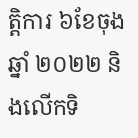ត្តិការ ៦ខែចុងឆ្នាំ ២០២២ និងលើកទិ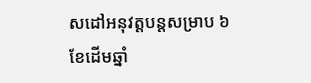សដៅអនុវត្តបន្តសម្រាប ៦ខែដើមឆ្នាំ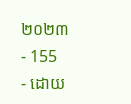២០២៣
- 155
- ដោយ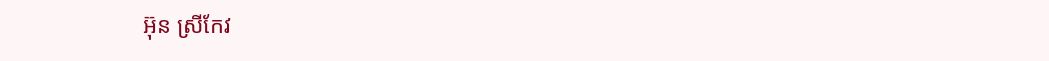អ៊ុន ស្រីកែវ